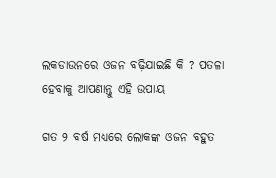ଲକଡାଉନରେ ଓଜନ ବଢ଼ିଯାଇଛି କି ? ପତଳା ହେବାକୁ ଆପଣାନ୍ତୁ ଏହି ଉପାୟ

ଗତ ୨ ବର୍ଷ ମଧ୍ୟରେ ଲୋକଙ୍କ ଓଜନ ବହୁତ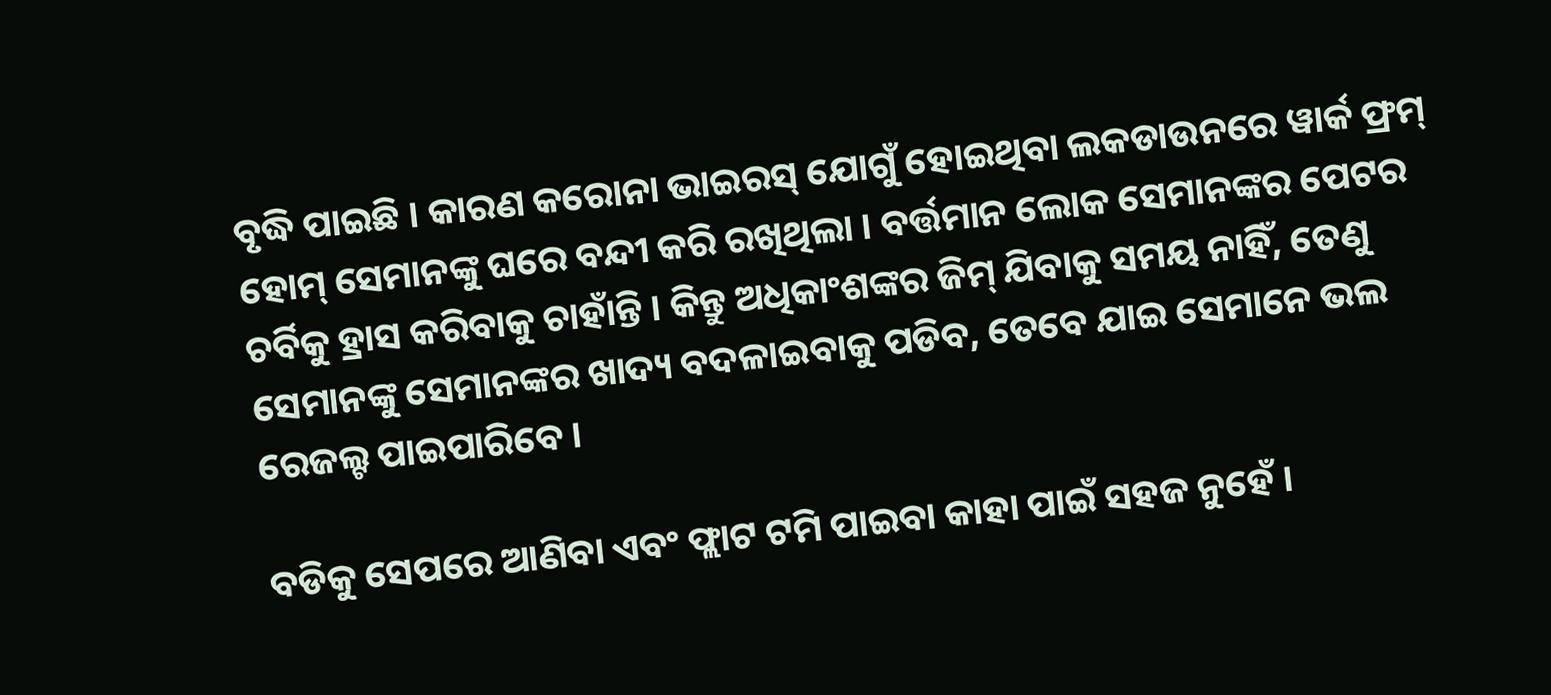ବୃଦ୍ଧି ପାଇଛି । କାରଣ କରୋନା ଭାଇରସ୍ ଯୋଗୁଁ ହୋଇଥିବା ଲକଡାଉନରେ ୱାର୍କ ଫ୍ରମ୍ ହୋମ୍ ସେମାନଙ୍କୁ ଘରେ ବନ୍ଦୀ କରି ରଖିଥିଲା । ବର୍ତ୍ତମାନ ଲୋକ ସେମାନଙ୍କର ପେଟର ଚର୍ବିକୁ ହ୍ରାସ କରିବାକୁ ଚାହାଁନ୍ତି । କିନ୍ତୁ ଅଧିକାଂଶଙ୍କର ଜିମ୍ ଯିବାକୁ ସମୟ ନାହିଁ, ତେଣୁ ସେମାନଙ୍କୁ ସେମାନଙ୍କର ଖାଦ୍ୟ ବଦଳାଇବାକୁ ପଡିବ, ତେବେ ଯାଇ ସେମାନେ ଭଲ ରେଜଲ୍ଟ ପାଇପାରିବେ ।

ବଡିକୁ ସେପରେ ଆଣିବା ଏବଂ ଫ୍ଲାଟ ଟମି ପାଇବା କାହା ପାଇଁ ସହଜ ନୁହେଁ ।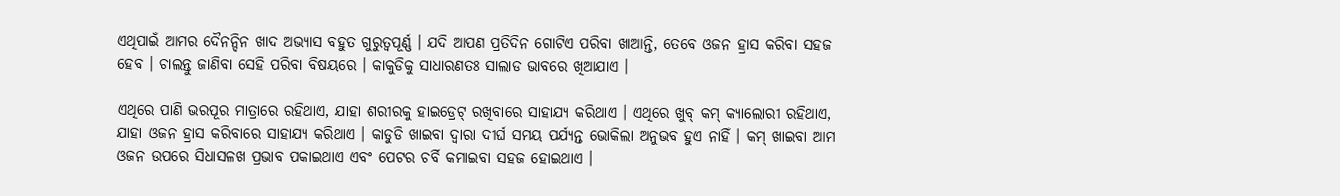ଏଥିପାଇଁ ଆମର ଦୈନନ୍ଦିନ ଖାଦ ଅଭ୍ୟାସ ବହୁତ ଗୁରୁତ୍ୱପୂର୍ଣ୍ଣ । ଯଦି ଆପଣ ପ୍ରତିଦିନ ଗୋଟିଏ ପରିବା ଖାଆନ୍ତି, ତେବେ ଓଜନ ହ୍ରାସ କରିବା ସହଜ ହେବ । ଚାଲନ୍ତୁ ଜାଣିବା ସେହି ପରିବା ବିଷୟରେ । କାକୁଡିକୁ ସାଧାରଣତଃ ସାଲାଡ ଭାବରେ ଖିଆଯାଏ ।

ଏଥିରେ ପାଣି ଭରପୂର ମାତ୍ରାରେ ରହିଥାଏ, ଯାହା ଶରୀରକୁ ହାଇଡ୍ରେଟ୍ ରଖିବାରେ ସାହାଯ୍ୟ କରିଥାଏ । ଏଥିରେ ଖୁବ୍ କମ୍ କ୍ୟାଲୋରୀ ରହିଥାଏ, ଯାହା ଓଜନ ହ୍ରାସ କରିବାରେ ସାହାଯ୍ୟ କରିଥାଏ । କାଡୁଡି ଖାଇବା ଦ୍ୱାରା ଦୀର୍ଘ ସମୟ ପର୍ଯ୍ୟନ୍ତ ଭୋକିଲା ଅନୁଭବ ହୁଏ ନାହିଁ । କମ୍ ଖାଇବା ଆମ ଓଜନ ଉପରେ ସିଧାସଳଖ ପ୍ରଭାବ ପକାଇଥାଏ ଏବଂ ପେଟର ଚର୍ବି କମାଇବା ସହଜ ହୋଇଥାଏ ।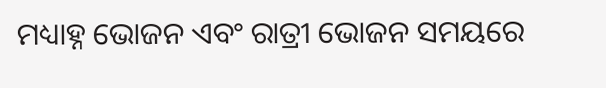ମଧ୍ୟାହ୍ନ ଭୋଜନ ଏବଂ ରାତ୍ରୀ ଭୋଜନ ସମୟରେ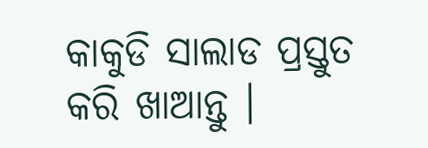କାକୁଡି ସାଲାଡ ପ୍ରସ୍ତୁତ କରି ଖାଆନ୍ତୁ ।